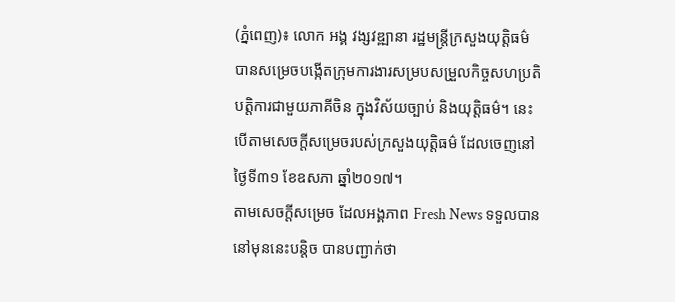(ភ្នំពេញ)៖ លោក អង្គ វង្សវឌ្ឍានា រដ្ឋមន្ដ្រីក្រសួងយុត្តិធម៌ បានសម្រេចបង្កើតក្រុមការងារសម្របសម្រួលកិច្ចសហប្រតិបត្តិការជាមួយភាគីចិន ក្នុងវិស័យច្បាប់ និងយុត្តិធម៌។ នេះបើតាមសេចក្តីសម្រេចរបស់ក្រសួងយុត្តិធម៌ ដែលចេញនៅថ្ងៃទី៣១ ខែឧសភា ឆ្នាំ២០១៧។
តាមសេចក្ដីសម្រេច ដែលអង្គភាព Fresh News ទទួលបាននៅមុននេះបន្ដិច បានបញ្ជាក់ថា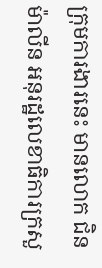ក្រុមការងារនេះ មានលោក ជិន ម៉ាលីន អនុរដ្ឋលេខាធិការក្រសួ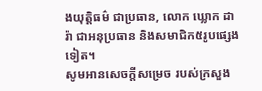ងយុត្តិធម៌ ជាប្រធាន, លោក ឃ្លោក ដារ៉ា ជាអនុប្រធាន និងសមាជិក៥រូបផ្សេងទៀត។
សូមអានសេចក្ដីសម្រេច របស់ក្រសួង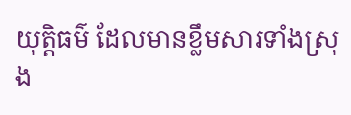យុត្តិធម៌ ដែលមានខ្លឹមសារទាំងស្រុង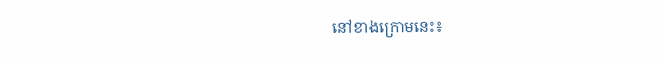នៅខាងក្រោមនេះ៖